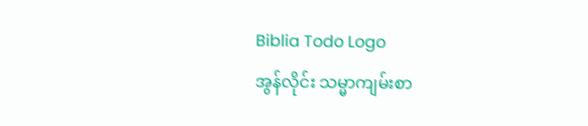Biblia Todo Logo
အွန်လိုင်း သမ္မာကျမ်းစာ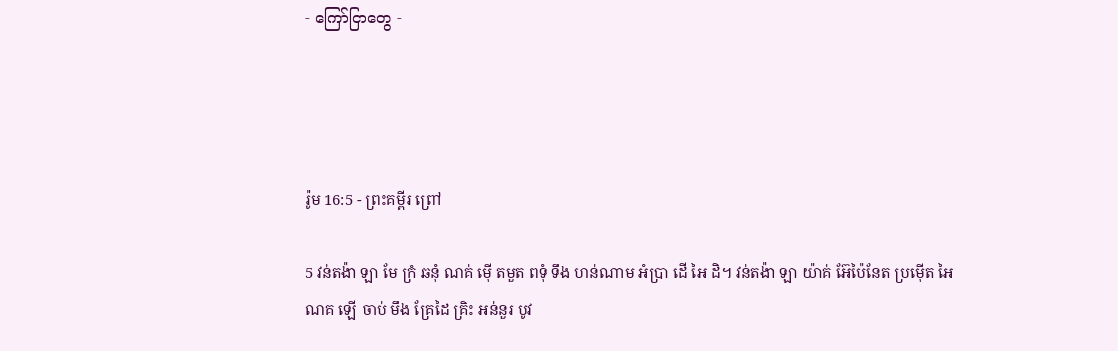- ကြော်ငြာတွေ -




រ៉ូម 16:5 - ព្រះគម្ពីរ ព្រៅ

5 វន់តង៉ា ឡា មែ ក្រំ ឆនុំ ណគ់ ម៉ើ តមួត ពទុំ ទឹង ហន់ណាម អំប្រា ដើ អៃ ដិ។ វន់តង៉ា ឡា យ៉ាគ់ អ៊ែប៉ៃនែត ប្រម៉ើត អៃ ណគ ឡើ ចាប់ មឹង គ្រែដៃ គ្រិះ អន់នួរ បូវ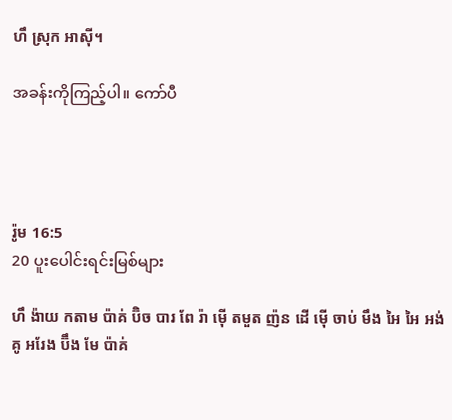ហឹ ស្រុក អាស៊ី។

အခန်းကိုကြည့်ပါ။ ကော်ပီ




រ៉ូម 16:5
20 ပူးပေါင်းရင်းမြစ်များ

ហឹ ង៉ាយ កតាម ប៉ាគ់ ប៊ិច បារ ពែ រ៉ា ម៉ើ តមួត ញ៉ន ដើ ម៉ើ ចាប់ មឹង អៃ អៃ អង់គូ អរែង ប៊ឹង មែ ប៉ាគ់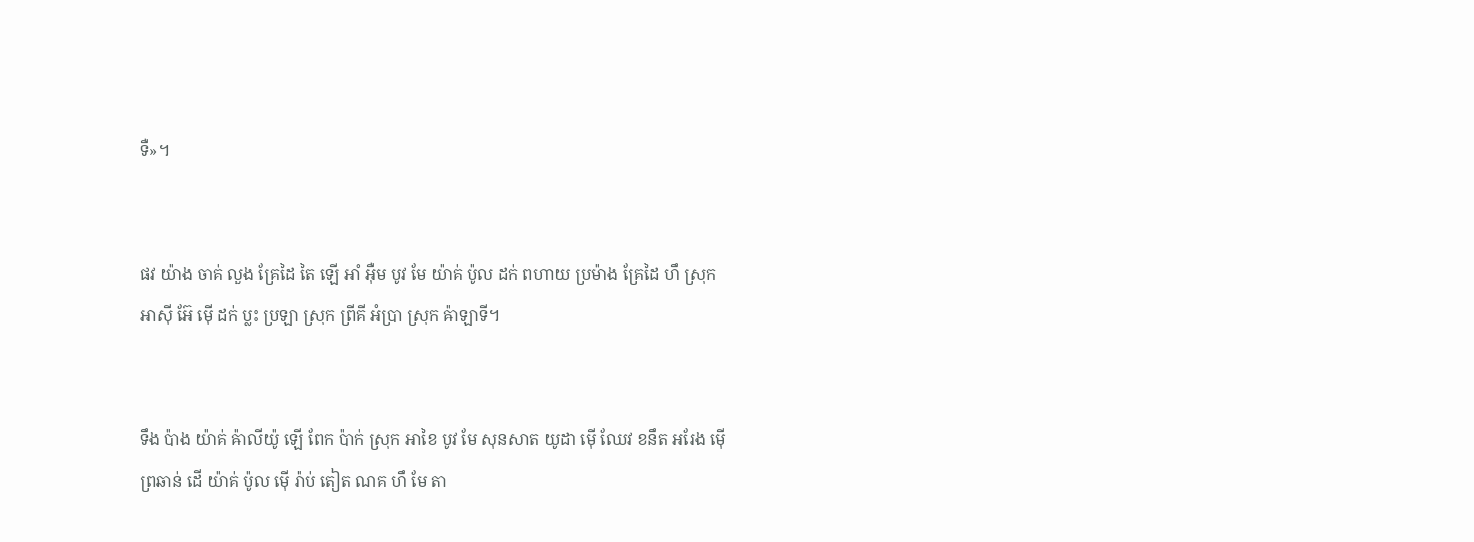ទឺ»។


ផវ យ៉ាង ចាគ់ លួង គ្រែដៃ តៃ ឡើ អាំ អ៊ឺម បូវ មែ យ៉ាគ់ ប៉ូល ដក់ ពហាយ ប្រម៉ាង គ្រែដៃ ហឹ ស្រុក អាស៊ី អ៊ែ ម៉ើ ដក់ ប្លះ ប្រឡា ស្រុក ព្រីគី អំប្រា ស្រុក ឝ៉ាឡាទី។


ទឹង ប៉ាង យ៉ាគ់ ឝ៉ាលីយ៉ូ ឡើ ពែក ប៉ាក់ ស្រុក អាខៃ បូវ មែ សុនសាត យូដា ម៉ើ ឈែវ ខនឹត អរែង ម៉ើ ព្រឆាន់ ដើ យ៉ាគ់ ប៉ូល ម៉ើ រ៉ាប់ តៀត ណគ ហឹ មែ តា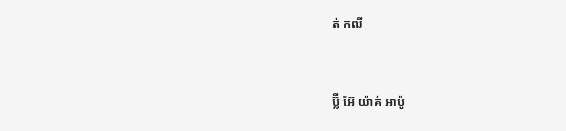ត់ កឍី


ប៊្លី អ៊ែ យ៉ាគ់ អាប៉ូ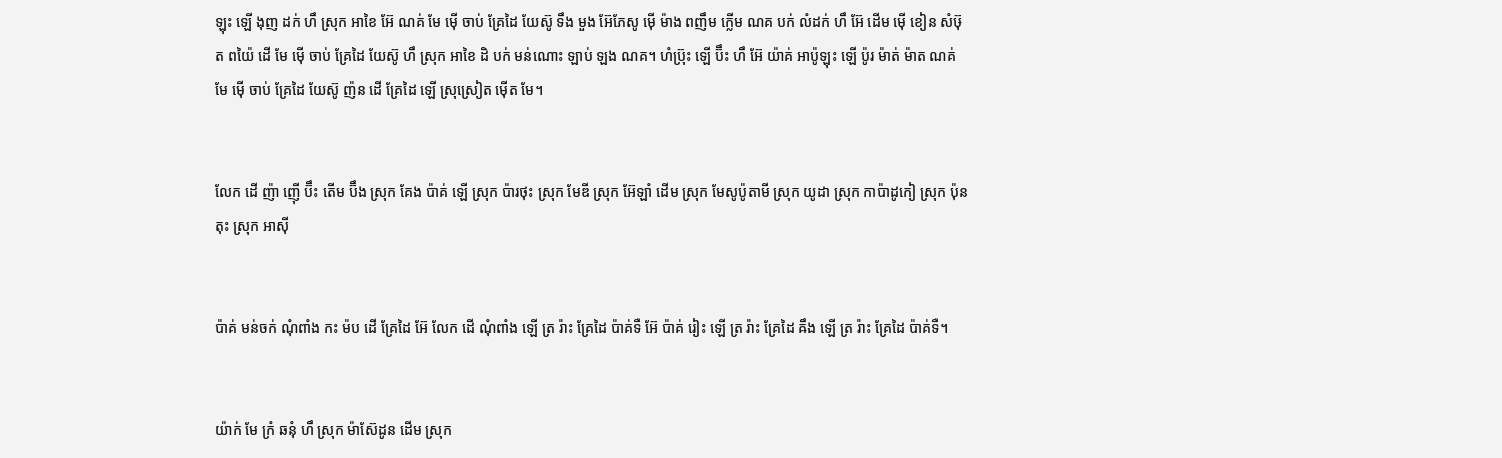ឡុះ ឡើ ងុញ ដក់ ហឹ ស្រុក អាខៃ អ៊ែ ណគ់ មែ ម៉ើ ចាប់ គ្រែដៃ យែស៊ូ ទឹង មួង អ៊ែភែសូ ម៉ើ ម៉ាង ពញឹម ក្លើម ណគ បក់ លំដក់ ហឹ អ៊ែ ដើម ម៉ើ ខៀន សំឞ៊ុត ពយ៉ៃ ដើ មែ ម៉ើ ចាប់ គ្រែដៃ យែស៊ូ ហឹ ស្រុក អាខៃ ដិ បក់ មន់ណោះ ឡាប់ ឡង ណគ។ ហំប៊្រុះ ឡើ ប៊ឹះ ហឹ អ៊ែ យ៉ាគ់ អាប៉ូឡុះ ឡើ ប៉ូរ ម៉ាត់ ម៉ាត ណគ់ មែ ម៉ើ ចាប់ គ្រែដៃ យែស៊ូ ញ៉ន ដើ គ្រែដៃ ឡើ ស្រុស្រៀត ម៉ើត មែ។


លែក ដើ ញ៉ា ញ៉ើ ប៊ឹះ តើម ប៊ឹង ស្រុក គែង ប៉ាគ់ ឡើ ស្រុក ប៉ារថុះ ស្រុក មែឌី ស្រុក អ៊ែឡាំ ដើម ស្រុក មែសូប៉ូតាមី ស្រុក យូដា ស្រុក កាប៉ាដូកៀ ស្រុក ប៉ុនតុះ ស្រុក អាស៊ី


ប៉ាគ់ មន់ចក់ ណុំពាំង កះ ម៉ប ដើ គ្រែដៃ អ៊ែ លែក ដើ ណុំពាំង ឡើ ត្រ រ៉ាះ គ្រែដៃ ប៉ាគ់ទឺ អ៊ែ ប៉ាគ់ រៀះ ឡើ ត្រ រ៉ាះ គ្រែដៃ ឝឹង ឡើ ត្រ រ៉ាះ គ្រែដៃ ប៉ាគ់ទឺ។


យ៉ាក់ មែ ក្រំ ឆនុំ ហឹ ស្រុក ម៉ាស៊ែដូន ដើម ស្រុក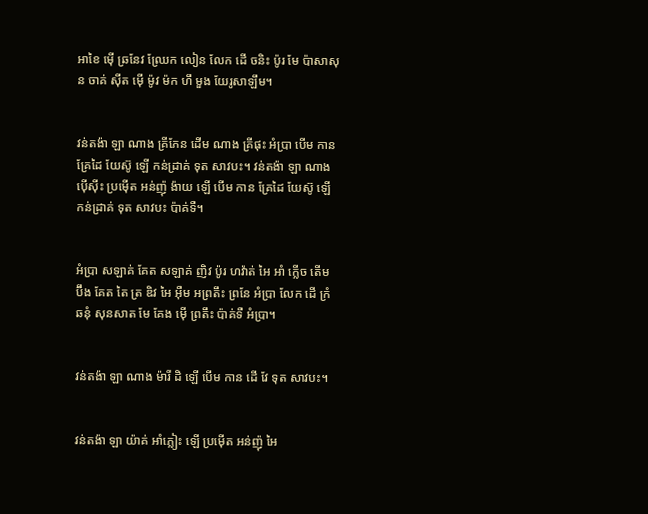អាខៃ ម៉ើ ឆ្រនែវ ឈ្រែក លៀន លែក ដើ ចនិះ ប៉ូរ មែ ប៉ាសាសុន ចាគ់ ស៊ីត ម៉ើ ម៉ូវ ម៉ក ហឹ មួង យែរូសាឡឹម។


វន់តង៉ា ឡា ណាង គ្រីភែន ដើម ណាង គ្រីផុះ អំប្រា បើម កាន គ្រែដៃ យែស៊ូ ឡើ កន់ដ្រាគ់ ទុត សាវបះ។ វន់តង៉ា ឡា ណាង ប៉ើស៊ីះ ប្រម៉ើត អន់ញ៉ុ ង៉ាយ ឡើ បើម កាន គ្រែដៃ យែស៊ូ ឡើ កន់ដ្រាគ់ ទុត សាវបះ ប៉ាគ់ទឺ។


អំប្រា សឡាគ់ គែត សឡាគ់ ញិវ ប៉ូរ ហវ៉ាត់ អៃ អាំ ក្លើច តើម ប៊ឹង គែត តៃ ត្រ ឌិវ អៃ អ៊ឺម អព្រតឹះ ព្រនែ អំប្រា លែក ដើ ក្រំ ឆនុំ សុនសាត មែ គែង ម៉ើ ព្រតឹះ ប៉ាគ់ទឺ អំប្រា។


វន់តង៉ា ឡា ណាង ម៉ារី ដិ ឡើ បើម កាន ដើ វែ ទុត សាវបះ។


វន់តង៉ា ឡា យ៉ាគ់ អាំភ្លៀះ ឡើ ប្រម៉ើត អន់ញ៉ុ អៃ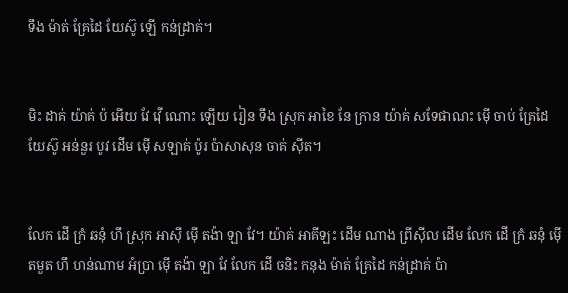ទឹង ម៉ាត់ គ្រែដៃ យែស៊ូ ឡើ កន់ដ្រាគ់។


មិះ ដាគ់ យ៉ាគ់ ប៉ អើយ វែ វ៉ើ ណោះ ឡើយ រៀន ទឹង ស្រុក អាខៃ នែ ក្រាន យ៉ាគ់ សទែផាណះ ម៉ើ ចាប់ គ្រែដៃ យែស៊ូ អន់នួរ បូវ ដើម ម៉ើ សឡាគ់ ប៉ូរ ប៉ាសាសុន ចាគ់ ស៊ីត។


លែក ដើ ក្រំ ឆនុំ ហឹ ស្រុក អាស៊ី ម៉ើ តង៉ា ឡា វែ។ យ៉ាគ់ អាគីឡះ ដើម ណាង ព្រីស៊ីល ដើម លែក ដើ ក្រំ ឆនុំ ម៉ើ តមួត ហឹ ហន់ណាម អំប្រា ម៉ើ តង៉ា ឡា វែ លែក ដើ ចនិះ កនុង ម៉ាត់ គ្រែដៃ កន់ដ្រាគ់ ប៉ា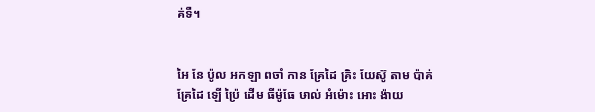គ់ទឺ។


អៃ នែ ប៉ូល អកឡា ពចាំ កាន គ្រែដៃ គ្រិះ យែស៊ូ តាម ប៉ាគ់ គ្រែដៃ ឡើ ប៉្រៃ ដើម ធីម៉ូធែ ឞាល់ អំម៉ោះ អោះ ង៉ាយ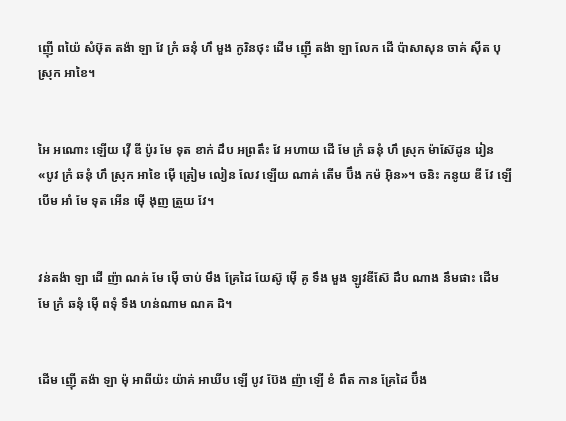ញ៉ើ ពយ៉ៃ សំឞ៊ុត តង៉ា ឡា វែ ក្រំ ឆនុំ ហឹ មួង កូរិនថុះ ដើម ញ៉ើ តង៉ា ឡា លែក ដើ ប៉ាសាសុន ចាគ់ ស៊ីត បុ ស្រុក អាខៃ។


អៃ អណោះ ឡើយ វ៉ើ ឌី ប៉ូរ មែ ទុត ខាក់ ដឹប អព្រតឹះ វែ អហាយ ដើ មែ ក្រំ ឆនុំ ហឹ ស្រុក ម៉ាស៊ែដូន រៀន «បូវ ក្រំ ឆនុំ ហឹ ស្រុក អាខៃ ម៉ើ ត្រៀម លៀន លែវ ឡើយ ណាគ់ តើម ប៊ឹង កម៉ អ៊ិន»។ ចនិះ កនូយ ឌី វែ ឡើ បើម អាំ មែ ទុត អើន ម៉ើ ងុញ ត្រួយ វែ។


វន់តង៉ា ឡា ដើ ញ៉ា ណគ់ មែ ម៉ើ ចាប់ មឹង គ្រែដៃ យែស៊ូ ម៉ើ គូ ទឹង មួង ឡូវឌីស៊ែ ដឹប ណាង នឹមផាះ ដើម មែ ក្រំ ឆនុំ ម៉ើ ពទុំ ទឹង ហន់ណាម ណគ ដិ។


ដើម ញ៉ើ តង៉ា ឡា ម៉ុ អាពីយ៉ះ យ៉ាគ់ អាឃីប ឡើ បូវ ប៊ែង ញ៉ា ឡើ ខំ ពឹត កាន គ្រែដៃ ប៊ឹង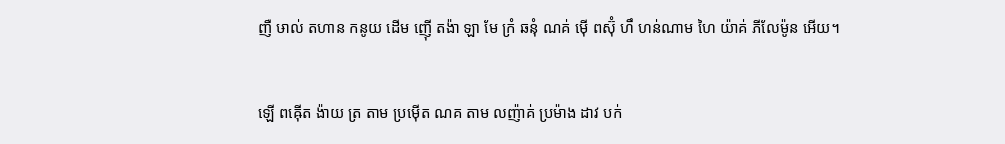ញឺ ឞាល់ តហាន កនូយ ដើម ញ៉ើ តង៉ា ឡា មែ ក្រំ ឆនុំ ណគ់ ម៉ើ ពស៊ុំ ហឹ ហន់ណាម ហៃ យ៉ាគ់ ភីលែម៉ូន អើយ។


ឡើ ពឝ៉ើត ង៉ាយ ត្រ តាម ប្រម៉ើត ណគ តាម លញ៉ាគ់ ប្រម៉ាង ដាវ បក់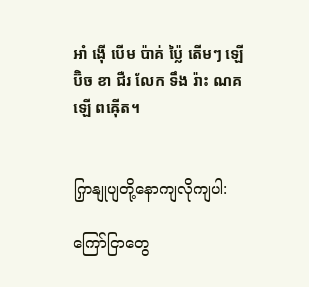អាំ ង៉ើ បើម ប៉ាគ់ ប៉្លៃ តើមៗ ឡើ ប៊ិច ខា ជឺរ លែក ទឹង រ៉ាះ ណគ ឡើ ពឝ៉ើត។


ကြှနျုပျတို့နောကျလိုကျပါ:

ကြော်ငြာတွေ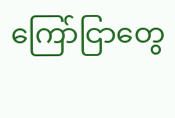ကြော်ငြာတွေ